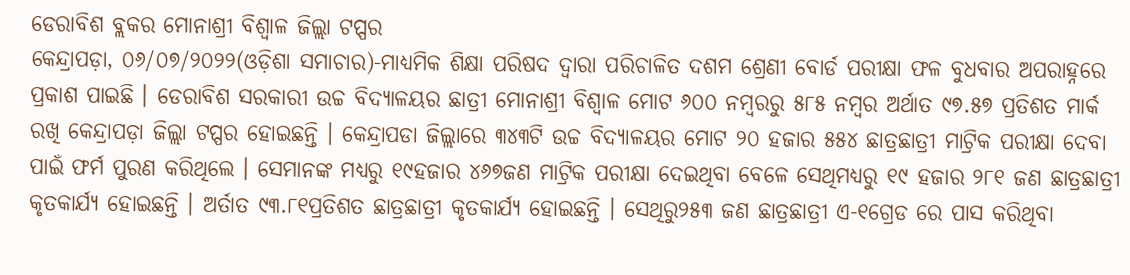ଡେରାବିଶ ବ୍ଲକର ମୋନାଶ୍ରୀ ବିଶ୍ୱାଳ ଜିଲ୍ଲା ଟପ୍ପର
କେନ୍ଦ୍ରାପଡ଼ା, ୦୬/୦୭/୨୦୨୨(ଓଡ଼ିଶା ସମାଚାର)-ମାଧ୍ୟମିକ ଶିକ୍ଷା ପରିଷଦ ଦ୍ୱାରା ପରିଚାଳିତ ଦଶମ ଶ୍ରେଣୀ ବୋର୍ଡ ପରୀକ୍ଷା ଫଳ ବୁଧବାର ଅପରାହ୍ନରେ ପ୍ରକାଶ ପାଇଛି । ଡେରାବିଶ ସରକାରୀ ଉଚ୍ଚ ବିଦ୍ୟାଳୟର ଛାତ୍ରୀ ମୋନାଶ୍ରୀ ବିଶ୍ୱାଳ ମୋଟ ୬୦୦ ନମ୍ବରରୁ ୫୮୫ ନମ୍ବର ଅର୍ଥାତ ୯୭.୫୭ ପ୍ରତିଶତ ମାର୍କ ରଖି କେନ୍ଦ୍ରାପଡ଼ା ଜିଲ୍ଲା ଟପ୍ପର ହୋଇଛନ୍ତି । କେନ୍ଦ୍ରାପଡା ଜିଲ୍ଲାରେ ୩୪୩ଟି ଉଚ୍ଚ ବିଦ୍ୟାଳୟର ମୋଟ ୨୦ ହଜାର ୫୫୪ ଛାତ୍ରଛାତ୍ରୀ ମାଟ୍ରିକ ପରୀକ୍ଷା ଦେବା ପାଇଁ ଫର୍ମ ପୁରଣ କରିଥିଲେ । ସେମାନଙ୍କ ମଧ୍ୟରୁ ୧୯ହଜାର ୪୬୭ଜଣ ମାଟ୍ରିକ ପରୀକ୍ଷା ଦେଇଥିବା ବେଳେ ସେଥିମଧ୍ୟରୁ ୧୯ ହଜାର ୨୮୧ ଜଣ ଛାତ୍ରଛାତ୍ରୀ କୃତକାର୍ଯ୍ୟ ହୋଇଛନ୍ତି । ଅର୍ତାତ ୯୩.୮୧ପ୍ରତିଶତ ଛାତ୍ରଛାତ୍ରୀ କୃତକାର୍ଯ୍ୟ ହୋଇଛନ୍ତି । ସେଥିରୁ୨୫୩ ଜଣ ଛାତ୍ରଛାତ୍ରୀ ଏ-୧ଗ୍ରେଡ ରେ ପାସ କରିଥିବା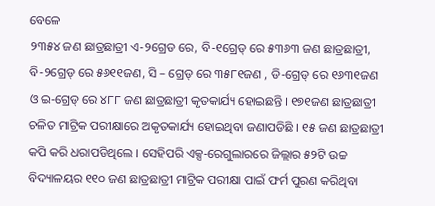ବେଳେ
୨୩୫୪ ଜଣ ଛାତ୍ରଛାତ୍ରୀ ଏ-୨ଗ୍ରେଡ ରେ, ବି-୧ଗ୍ରେଡ୍ ରେ ୫୩୬୩ ଜଣ ଛାତ୍ରଛାତ୍ରୀ, ବି-୨ଗ୍ରେଡ୍ ରେ ୫୬୧୧ଜଣ, ସି – ଗ୍ରେଡ୍ ରେ ୩୫୮୧ଜଣ , ଡି-ଗ୍ରେଡ୍ ରେ ୧୬୩୧ଜଣ ଓ ଇ-ଗ୍ରେଡ୍ ରେ ୪୮୮ ଜଣ ଛାତ୍ରଛାତ୍ରୀ କୃତକାର୍ଯ୍ୟ ହୋଇଛନ୍ତି । ୧୭୧ଜଣ ଛାତ୍ରଛାତ୍ରୀ ଚଳିତ ମାଟ୍ରିକ ପରୀକ୍ଷାରେ ଅକୃତକାର୍ଯ୍ୟ ହୋଇଥିବା ଜଣାପଡିଛି । ୧୫ ଜଣ ଛାତ୍ରଛାତ୍ରୀ କପି କରି ଧରାପଡିଥିଲେ । ସେହିପରି ଏକ୍ସ-ରେଗୁଲାରରେ ଜିଲ୍ଲାର ୫୨ଟି ଉଚ୍ଚ ବିଦ୍ୟାଳୟର ୧୧୦ ଜଣ ଛାତ୍ରଛାତ୍ରୀ ମାଟ୍ରିକ ପରୀକ୍ଷା ପାଇଁ ଫର୍ମ ପୁରଣ କରିଥିବା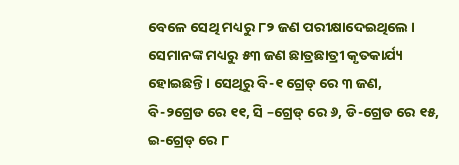ବେଳେ ସେଥି ମଧ୍ୟରୁ ୮୨ ଜଣ ପରୀକ୍ଷାଦେଇଥିଲେ । ସେମାନଙ୍କ ମଧ୍ୟରୁ ୫୩ ଜଣ ଛାତ୍ରଛାତ୍ରୀ କୃତକାର୍ଯ୍ୟ ହୋଇଛନ୍ତି । ସେଥିରୁ ବି-୧ ଗ୍ରେଡ୍ ରେ ୩ ଜଣ, ବି-୨ଗ୍ରେଡ ରେ ୧୧, ସି –ଗ୍ରେଡ୍ ରେ ୬, ଡି-ଗ୍ରେଡ ରେ ୧୫, ଇ-ଗ୍ରେଡ୍ ରେ ୮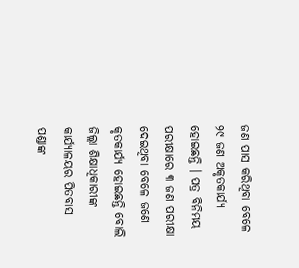ଜଣ ପାସ କରିଥିବା ବେଳେ ୨୯ ଜଣ ଅକୃତକାର୍ଯ୍ୟ ହୋଇଛନ୍ତି । ପତ୍ର ବିନିମୟ ପରୀକ୍ଷାରେ ୩ ଜଣ ପରୀକ୍ଷା ଦେଇଥିବା ବେଳେ ଜଣେ କୃତକାର୍ଯ୍ୟ ହୋଇଛନ୍ତି ବୋଲି ଜିଲ୍ଲା ଶିକ୍ଷାଧିକାରୀଙ୍କ କାର୍ଯ୍ୟାଳୟର ପିତବାସ ପଣ୍ଡାଙ୍କ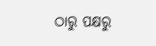ଠାରୁ ପକ୍ଷରୁ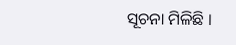ସୂଚନା ମିଳିଛି ।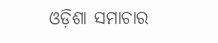ଓଡ଼ିଶା ସମାଚାର